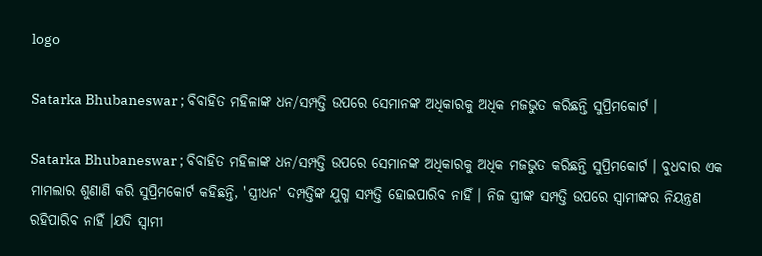logo

Satarka Bhubaneswar ; ବିବାହିତ ମହିଳାଙ୍କ ଧନ/ସମ୍ପତ୍ତି ଉପରେ ସେମାନଙ୍କ ଅଧିକାରକୁ ଅଧିକ ମଜଭୁତ କରିଛନ୍ତି ସୁପ୍ରିମକୋର୍ଟ ।

Satarka Bhubaneswar ; ବିବାହିତ ମହିଳାଙ୍କ ଧନ/ସମ୍ପତ୍ତି ଉପରେ ସେମାନଙ୍କ ଅଧିକାରକୁ ଅଧିକ ମଜଭୁତ କରିଛନ୍ତି ସୁପ୍ରିମକୋର୍ଟ । ବୁଧବାର ଏକ ମାମଲାର ଶୁଣାଣି କରି ସୁପ୍ରିମକୋର୍ଟ କହିଛନ୍ତି, 'ସ୍ତ୍ରୀଧନ' ଦମ୍ପତ୍ତିଙ୍କ ଯୁଗ୍ମ ସମ୍ପତ୍ତି ହୋଇପାରିବ ନାହିଁ । ନିଜ ସ୍ତ୍ରୀଙ୍କ ସମ୍ପତ୍ତି ଉପରେ ସ୍ୱାମୀଙ୍କର ନିୟନ୍ତ୍ରଣ ରହିପାରିବ ନାହିଁ ।ଯଦି ସ୍ୱାମୀ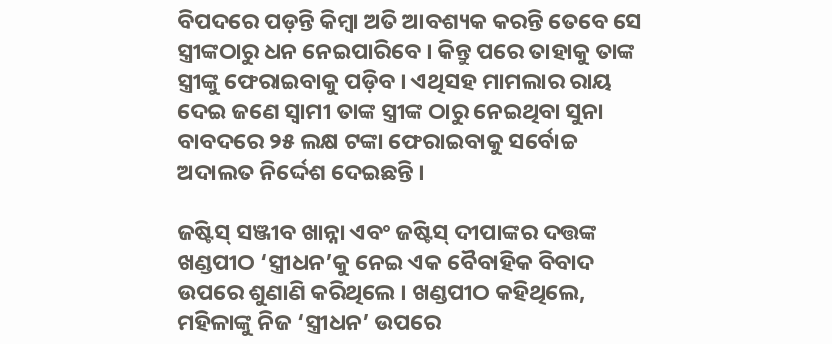ବିପଦରେ ପଡ଼ନ୍ତି କିମ୍ବା ଅତି ଆବଶ୍ୟକ କରନ୍ତି ତେବେ ସେ ସ୍ତ୍ରୀଙ୍କଠାରୁ ଧନ ନେଇପାରିବେ । କିନ୍ତୁ ପରେ ତାହାକୁ ତାଙ୍କ ସ୍ତ୍ରୀଙ୍କୁ ଫେରାଇବାକୁ ପଡ଼ିବ । ଏଥିସହ ମାମଲାର ରାୟ ଦେଇ ଜଣେ ସ୍ୱାମୀ ତାଙ୍କ ସ୍ତ୍ରୀଙ୍କ ଠାରୁ ନେଇଥିବା ସୁନା ବାବଦରେ ୨୫ ଲକ୍ଷ ଟଙ୍କା ଫେରାଇବାକୁ ସର୍ବୋଚ୍ଚ ଅଦାଲତ ନିର୍ଦ୍ଦେଶ ଦେଇଛନ୍ତି ।

ଜଷ୍ଟିସ୍ ସଞ୍ଜୀବ ଖାନ୍ନା ଏବଂ ଜଷ୍ଟିସ୍ ଦୀପାଙ୍କର ଦତ୍ତଙ୍କ ଖଣ୍ଡପୀଠ ‘ସ୍ତ୍ରୀଧନ’କୁ ନେଇ ଏକ ବୈବାହିକ ବିବାଦ ଉପରେ ଶୁଣାଣି କରିଥିଲେ । ଖଣ୍ଡପୀଠ କହିଥିଲେ, ମହିଳାଙ୍କୁ ନିଜ ‘ସ୍ତ୍ରୀଧନ’ ଉପରେ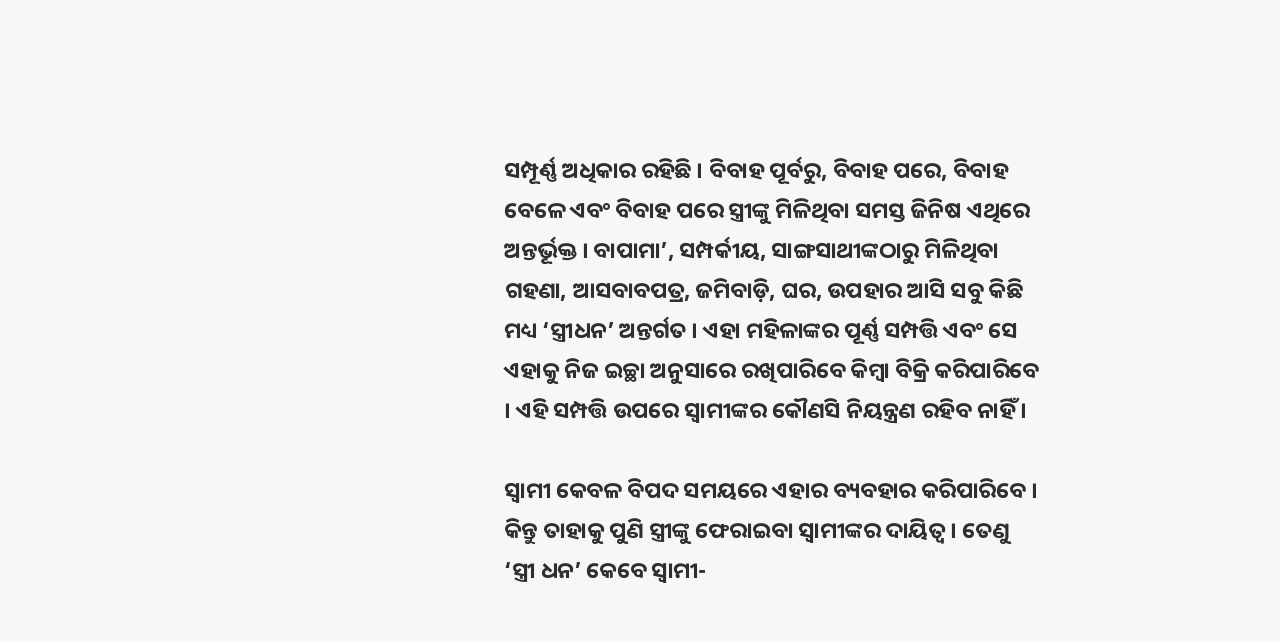ସମ୍ପୂର୍ଣ୍ଣ ଅଧିକାର ରହିଛି । ବିବାହ ପୂର୍ବରୁ, ବିବାହ ପରେ, ବିବାହ ବେଳେ ଏବଂ ବିବାହ ପରେ ସ୍ତ୍ରୀଙ୍କୁ ମିଳିଥିବା ସମସ୍ତ ଜିନିଷ ଏଥିରେ ଅନ୍ତର୍ଭୂକ୍ତ । ବାପାମା’, ସମ୍ପର୍କୀୟ, ସାଙ୍ଗସାଥୀଙ୍କଠାରୁ ମିଳିଥିବା ଗହଣା, ଆସବାବପତ୍ର, ଜମିବାଡ଼ି, ଘର, ଉପହାର ଆସି ସବୁ କିଛି ମଧ୍ୟ ‘ସ୍ତ୍ରୀଧନ’ ଅନ୍ତର୍ଗତ । ଏହା ମହିଳାଙ୍କର ପୂର୍ଣ୍ଣ ସମ୍ପତ୍ତି ଏବଂ ସେ ଏହାକୁ ନିଜ ଇଚ୍ଛା ଅନୁସାରେ ରଖିପାରିବେ କିମ୍ବା ବିକ୍ରି କରିପାରିବେ । ଏହି ସମ୍ପତ୍ତି ଉପରେ ସ୍ୱାମୀଙ୍କର କୌଣସି ନିୟନ୍ତ୍ରଣ ରହିବ ନାହିଁ ।

ସ୍ୱାମୀ କେବଳ ବିପଦ ସମୟରେ ଏହାର ବ୍ୟବହାର କରିପାରିବେ । କିନ୍ତୁ ତାହାକୁ ପୁଣି ସ୍ତ୍ରୀଙ୍କୁ ଫେରାଇବା ସ୍ୱାମୀଙ୍କର ଦାୟିତ୍ୱ । ତେଣୁ ‘ସ୍ତ୍ରୀ ଧନ’ କେବେ ସ୍ୱାମୀ-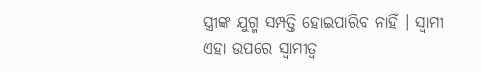ସ୍ତ୍ରୀଙ୍କ ଯୁଗ୍ମ ସମ୍ପତ୍ତି ହୋଇପାରିବ ନାହିଁ । ସ୍ୱାମୀ ଏହା ଉପରେ ସ୍ୱାମୀତ୍ୱ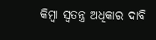କିମ୍ବା ସ୍ୱତନ୍ତ୍ର ଅଧିକାର ଦାବି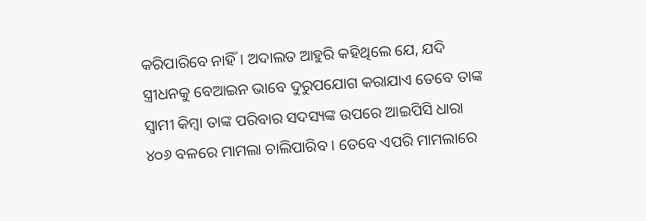କରିପାରିବେ ନାହିଁ । ଅଦାଲତ ଆହୁରି କହିଥିଲେ ଯେ, ଯଦି ସ୍ତ୍ରୀଧନକୁ ବେଆଇନ ଭାବେ ଦୁରୁପଯୋଗ କରାଯାଏ ତେବେ ତାଙ୍କ ସ୍ୱାମୀ କିମ୍ବା ତାଙ୍କ ପରିବାର ସଦସ୍ୟଙ୍କ ଉପରେ ଆଇପିସି ଧାରା ୪୦୬ ବଳରେ ମାମଲା ଚାଲିପାରିବ । ତେବେ ଏପରି ମାମଲାରେ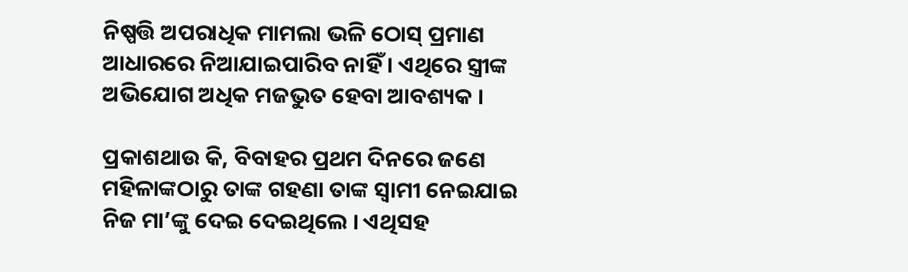ନିଷ୍ପତ୍ତି ଅପରାଧିକ ମାମଲା ଭଳି ଠୋସ୍ ପ୍ରମାଣ ଆଧାରରେ ନିଆଯାଇପାରିବ ନାହିଁ । ଏଥିରେ ସ୍ତ୍ରୀଙ୍କ ଅଭିଯୋଗ ଅଧିକ ମଜଭୁତ ହେବା ଆବଶ୍ୟକ ।

ପ୍ରକାଶଥାଉ କି, ବିବାହର ପ୍ରଥମ ଦିନରେ ଜଣେ ମହିଳାଙ୍କଠାରୁ ତାଙ୍କ ଗହଣା ତାଙ୍କ ସ୍ୱାମୀ ନେଇଯାଇ ନିଜ ମା’ଙ୍କୁ ଦେଇ ଦେଇଥିଲେ । ଏଥିସହ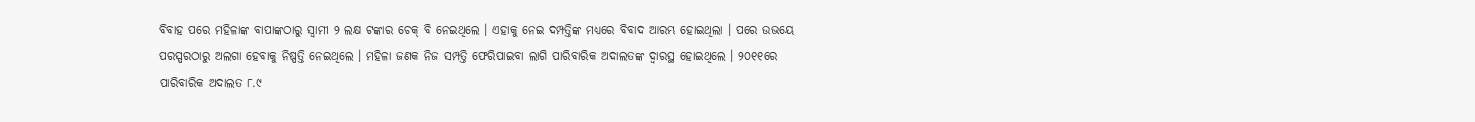ବିବାହ ପରେ ମହିଳାଙ୍କ ବାପାଙ୍କଠାରୁ ସ୍ୱାମୀ ୨ ଲକ୍ଷ ଟଙ୍କାର ଚେକ୍ ବି ନେଇଥିଲେ । ଏହାକୁ ନେଇ ଦମ୍ପତ୍ତିଙ୍କ ମଧ୍ୟରେ ବିବାଦ ଆରମ୍ଭ ହୋଇଥିଲା । ପରେ ଉଭୟେ ପରସ୍ପରଠାରୁ ଅଲଗା ହେବାକୁ ନିଷ୍ପତ୍ତି ନେଇଥିଲେ । ମହିଳା ଜଣକ ନିଜ ସମ୍ପତ୍ତି ଫେରିପାଇବା ଲାଗି ପାରିବାରିକ ଅଦାଲତଙ୍କ ଦ୍ୱାରସ୍ଥ ହୋଇଥିଲେ । ୨୦୧୧ରେ ପାରିବାରିକ ଅଦାଲତ ୮.୯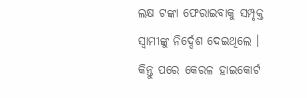ଲକ୍ଷ ଟଙ୍କା ଫେରାଇବାକୁ ସମ୍ପୃକ୍ତ ସ୍ୱାମୀଙ୍କୁ ନିର୍ଦ୍ଦେଶ ଦେଇଥିଲେ । କିନ୍ତୁ ପରେ କେରଳ ହାଇକୋର୍ଟ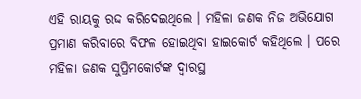ଏହି ରାୟକୁ ରଦ୍ଦ କରିଦେଇଥିଲେ । ମହିଳା ଜଣକ ନିଜ ଅଭିଯୋଗ ପ୍ରମାଣ କରିବାରେ ବିଫଳ ହୋଇଥିବା ହାଇକୋର୍ଟ କହିଥିଲେ । ପରେ ମହିଳା ଜଣକ ସୁପ୍ରିମକୋର୍ଟଙ୍କ ଦ୍ୱାରସ୍ଥ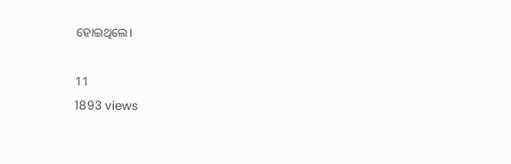ହୋଇଥିଲେ।

11
1893 views